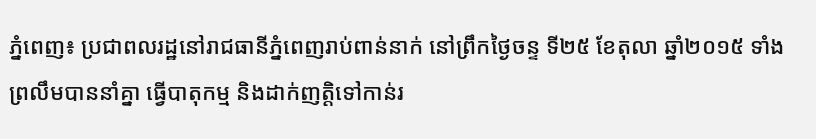ភ្នំពេញ៖ ប្រជាពលរដ្ឋនៅរាជធានីភ្នំពេញរាប់ពាន់នាក់ នៅព្រឹកថ្ងៃចន្ទ ទី២៥ ខែតុលា ឆ្នាំ២០១៥ ទាំងព្រលឹមបាននាំគ្នា ធ្វើបាតុកម្ម និងដាក់ញតិ្តទៅកាន់រ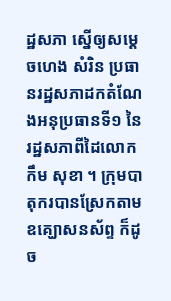ដ្ឋសភា ស្នើឲ្យសម្តេចហេង សំរិន ប្រធានរដ្ឋសភាដកតំណែងអនុប្រធានទី១ នៃរដ្ឋសភាពីដៃលោកកឹម សុខា ។ ក្រុមបាតុករបានស្រែកតាមឧគ្ឃោសនស័ព្ទ ក៏ដូច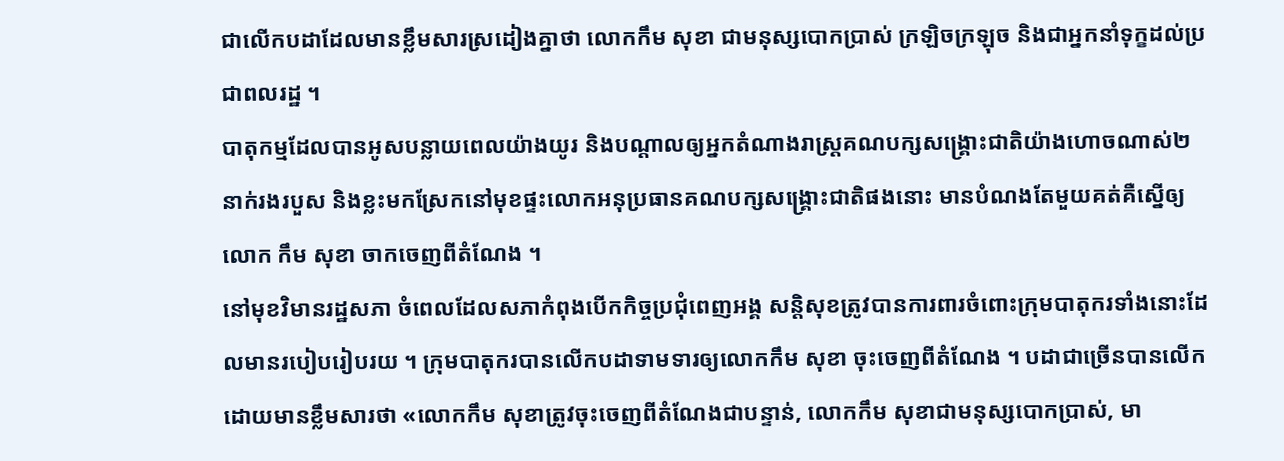ជាលើកបដាដែលមានខ្លឹមសារស្រដៀងគ្នាថា លោកកឹម សុខា ជាមនុស្សបោកប្រាស់ ក្រឡិចក្រឡុច និងជាអ្នកនាំទុក្ខដល់ប្រជាពលរដ្ឋ ។
បាតុកម្មដែលបានអូសបន្លាយពេលយ៉ាងយូរ និងបណ្តាលឲ្យអ្នកតំណាងរាស្ត្រគណបក្សសង្គ្រោះជាតិយ៉ាងហោចណាស់២នាក់រងរបួស និងខ្លះមកស្រែកនៅមុខផ្ទះលោកអនុប្រធានគណបក្សសង្គ្រោះជាតិផងនោះ មានបំណងតែមួយគត់គឺស្នើឲ្យលោក កឹម សុខា ចាកចេញពីតំណែង ។
នៅមុខវិមានរដ្ឋសភា ចំពេលដែលសភាកំពុងបើកកិច្ចប្រជុំពេញអង្គ សន្តិសុខត្រូវបានការពារចំពោះក្រុមបាតុករទាំងនោះដែលមានរបៀបរៀបរយ ។ ក្រុមបាតុករបានលើកបដាទាមទារឲ្យលោកកឹម សុខា ចុះចេញពីតំណែង ។ បដាជាច្រើនបានលើកដោយមានខ្លឹមសារថា «លោកកឹម សុខាត្រូវចុះចេញពីតំណែងជាបន្ទាន់, លោកកឹម សុខាជាមនុស្សបោកប្រាស់, មា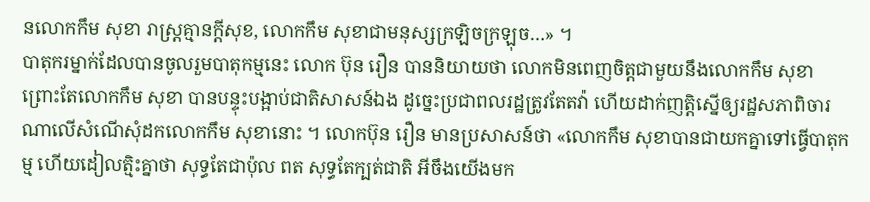នលោកកឹម សុខា រាស្ត្រគ្មានក្តីសុខ, លោកកឹម សុខាជាមនុស្សក្រឡិចក្រឡុច…» ។
បាតុករម្នាក់ដែលបានចូលរួមបាតុកម្មនេះ លោក ប៊ុន រឿន បាននិយាយថា លោកមិនពេញចិត្តជាមួយនឹងលោកកឹម សុខា ព្រោះតែលោកកឹម សុខា បានបន្ទុះបង្អាប់ជាតិសាសន៍ឯង ដូច្នេះប្រជាពលរដ្ឋត្រូវតែតវ៉ា ហើយដាក់ញត្តិស្នើឲ្យរដ្ឋសភាពិចារណាលើសំណើសុំដកលោកកឹម សុខានោះ ។ លោកប៊ុន រឿន មានប្រសាសន៍ថា «លោកកឹម សុខាបានជាយកគ្នាទៅធ្វើបាតុកម្ម ហើយដៀលត្មិះគ្នាថា សុទ្ធតែជាប៉ុល ពត សុទ្ធតែក្បត់ជាតិ អីចឹងយើងមក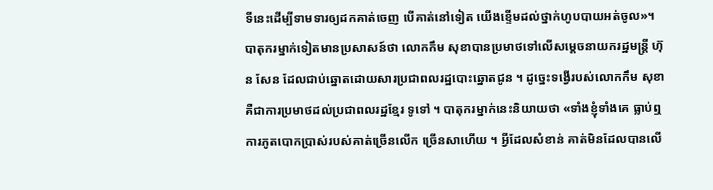ទីនេះដើម្បីទាមទារឲ្យដកគាត់ចេញ បើគាត់នៅទៀត យើងខ្ទើមដល់ថ្នាក់ហូបបាយអត់ចូល»។
បាតុករម្នាក់ទៀតមានប្រសាសន៍ថា លោកកឹម សុខាបានប្រមាថទៅលើសម្តេចនាយករដ្ឋមន្ត្រី ហ៊ុន សែន ដែលជាប់ឆ្នោតដោយសារប្រជាពលរដ្ឋបោះឆ្នោតជូន ។ ដូច្នេះទង្វើរបស់លោកកឹម សុខា គឺជាការប្រមាថដល់ប្រជាពលរដ្ឋខ្មែរ ទូទៅ ។ បាតុករម្នាក់នេះនិយាយថា «ទាំងខ្ញុំទាំងគេ ធ្លាប់ឮការភូតបោកប្រាស់របស់គាត់ច្រើនលើក ច្រើនសាហើយ ។ អ្វីដែលសំខាន់ គាត់មិនដែលបានលើ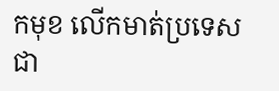កមុខ លើកមាត់ប្រទេសជា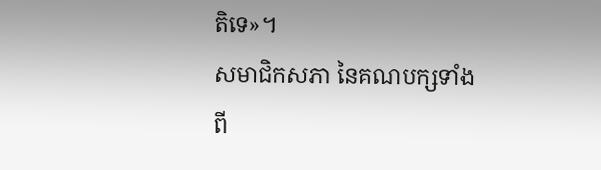តិទេ»។
សមាជិកសភា នៃគណបក្សទាំងពី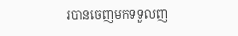របានចេញមកទទួលញ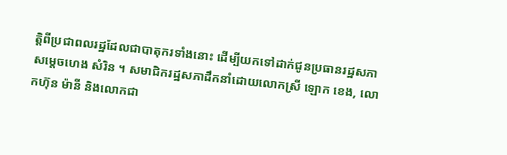ត្តិពីប្រជាពលរដ្ឋដែលជាបាតុករទាំងនោះ ដើម្បីយកទៅដាក់ជូនប្រធានរដ្ឋសភា សម្តេចហេង សំរិន ។ សមាជិករដ្ឋសភាដឹកនាំដោយលោកស្រី ឡោក ខេង, លោកហ៊ុន ម៉ានី និងលោកជា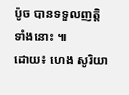ប៉ូច បានទទួលញត្តិទាំងនោះ ៕
ដោយ៖ ហេង សូរិយា